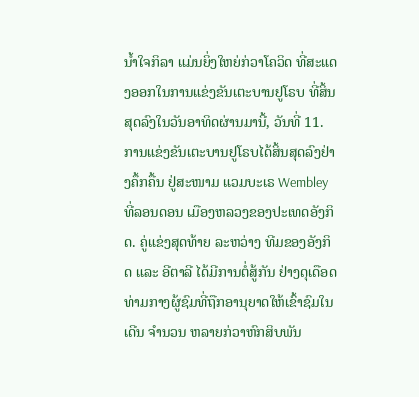ນໍ້າໃຈກິລາ ແມ່ນຍິ່ງໃຫຍ່ກ່ວາໂຄວິດ ທີ່ສະແດງອອກໃນການແຂ່ງຂັນເຕະບານຢູໂຣບ ທີ່ສິ້ນສຸດລົງໃນວັນອາທິດຜ່ານມານີ້, ວັນທີ່ 11. ການແຂ່ງຂັນເຕະບານຢູໂຣບໄດ້ສິ້ນສຸດລົງຢ່າງຄຶ້ກຄື້ນ ຢູ່ສະໜາມ ແວມບະເຣ Wembley ທີ່ລອນດອນ ເມືອງຫລວງຂອງປະເທດອັງກິດ. ຄູ່ແຂ່ງສຸດທ້າຍ ລະຫວ່າງ ທີມຂອງອັງກິດ ແລະ ອີຕາລີ ໄດ້ມີການຕໍ່ສູ້ກັນ ຢ່າງດຸເດືອດ ທ່າມກາງຜູ້ຊົມທີ່ຖືກອານຸຍາດໃຫ້ເຂົ້າຊົມໃນເດີນ ຈໍານວນ ຫລາຍກ່ວາຫົກສິບພັນ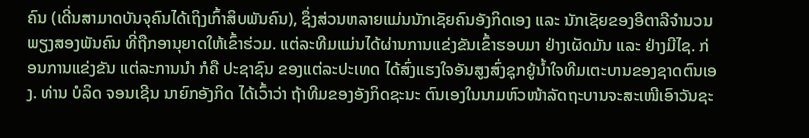ຄົນ (ເດີ່ນສາມາດບັນຈຸຄົນໄດ້ເຖິງເກົ້າສິບພັນຄົນ), ຊຶ່ງສ່ວນຫລາຍແມ່ນນັກເຊັຍຄົນອັງກິດເອງ ແລະ ນັກເຊັຍຂອງອີຕາລີຈໍານວນພຽງສອງພັນຄົນ ທີ່ຖືກອານຸຍາດໃຫ້ເຂົ້າຮ່ວມ. ແຕ່ລະທີມແມ່ນໄດ້ຜ່ານການແຂ່ງຂັນເຂົ້າຮອບມາ ຢ່າງເຜັດມັນ ແລະ ຢ່າງມີໄຊ. ກ່ອນການແຂ່ງຂັນ ແຕ່ລະການນໍາ ກໍຄື ປະຊາຊົນ ຂອງແຕ່ລະປະເທດ ໄດ້ສົ່ງແຮງໃຈອັນສູງສົ່ງຊຸກຍູ້ນໍ້າໃຈທີມເຕະບານຂອງຊາດຕົນເອງ. ທ່ານ ບໍລິດ ຈອນເຊີນ ນາຍົກອັງກິດ ໄດ້ເວົ້າວ່າ ຖ້າທີມຂອງອັງກິດຊະນະ ຕົນເອງໃນນາມຫົວໜ້າລັດຖະບານຈະສະເໜີເອົາວັນຊະ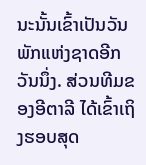ນະນັ້ນເຂົ້າເປັນວັນພັກແຫ່ງຊາດອີກວັນນຶ່ງ. ສ່ວນທີມຂອງອີຕາລີ ໄດ້ເຂົ້າເຖິງຮອບສຸດ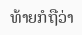ທ້າຍກໍຖືວ່າ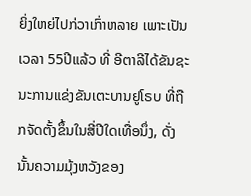ຍິ່ງໃຫຍ່ໄປກ່ວາເກົ່າຫລາຍ ເພາະເປັນເວລາ 55ປີແລ້ວ ທີ່ ອີຕາລີໄດ້ຂັນຊະນະການແຂ່ງຂັນເຕະບານຢູໂຣບ ທີ່ຖືກຈັດຕັ້ງຂຶ້ນໃນສີ່ປີໃດເທື່ອນຶ່ງ, ດັ່ງນັ້ນຄວາມມຸ້ງຫວັງຂອງ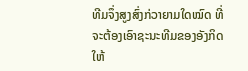ທີມຈຶ່ງສູງສົ່ງກ່ວາຍາມໃດໝົດ ທີ່ຈະຕ້ອງເອົາຊະນະທີມຂອງອັງກິດໃຫ້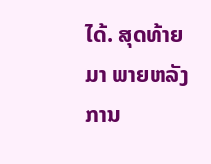ໄດ້. ສຸດທ້າຍມາ ພາຍຫລັງການ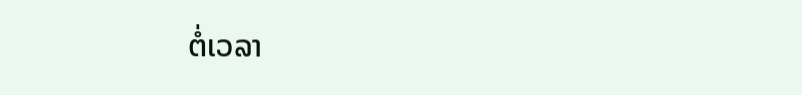ຕໍ່ເວລາ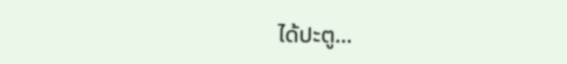ໄດ້ປະຕູ…